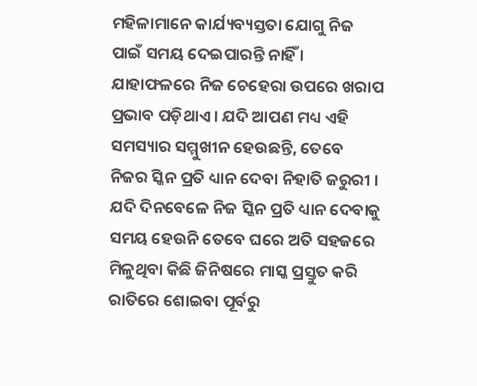ମହିଳାମାନେ କାର୍ଯ୍ୟବ୍ୟସ୍ତତା ଯୋଗୁ ନିଜ ପାଇଁ ସମୟ ଦେଇପାରନ୍ତି ନାହିଁ । ଯାହାଫଳରେ ନିଜ ଚେହେରା ଉପରେ ଖରାପ ପ୍ରଭାବ ପଡ଼ିଥାଏ । ଯଦି ଆପଣ ମଧ୍ୟ ଏହି ସମସ୍ୟାର ସମ୍ମୁଖୀନ ହେଉଛନ୍ତି, ତେବେ ନିଜର ସ୍କିନ ପ୍ରତି ଧ୍ୟାନ ଦେବା ନିହାତି ଜରୁରୀ । ଯଦି ଦିନବେଳେ ନିଜ ସ୍କିନ ପ୍ରତି ଧ୍ୟାନ ଦେବାକୁ ସମୟ ହେଉନି ତେବେ ଘରେ ଅତି ସହଜରେ ମିଳୁଥିବା କିଛି ଜିନିଷରେ ମାସ୍କ ପ୍ରସ୍ତୁତ କରି ରାତିରେ ଶୋଇବା ପୂର୍ବରୁ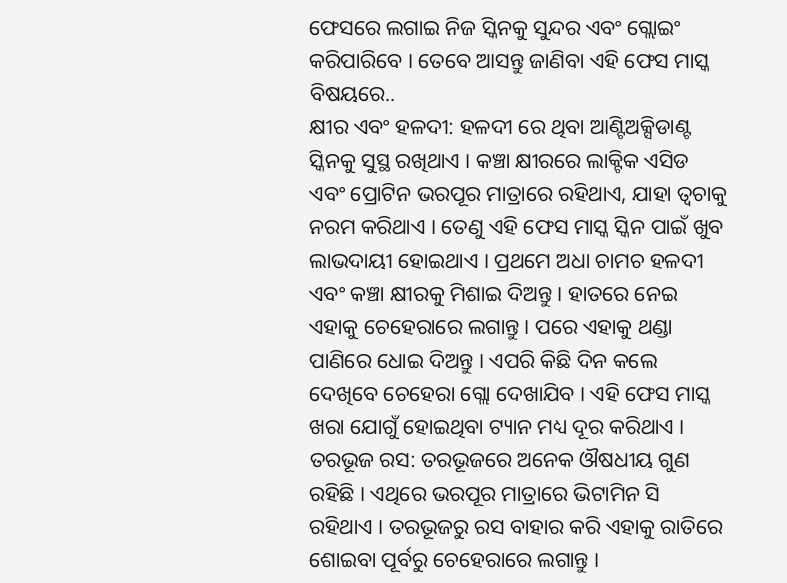ଫେସରେ ଲଗାଇ ନିଜ ସ୍କିନକୁ ସୁନ୍ଦର ଏବଂ ଗ୍ଲୋଇଂ କରିପାରିବେ । ତେବେ ଆସନ୍ତୁ ଜାଣିବା ଏହି ଫେସ ମାସ୍କ ବିଷୟରେ..
କ୍ଷୀର ଏବଂ ହଳଦୀ: ହଳଦୀ ରେ ଥିବା ଆଣ୍ଟିଅକ୍ସିଡାଣ୍ଟ ସ୍କିନକୁ ସୁସ୍ଥ ରଖିଥାଏ । କଞ୍ଚା କ୍ଷୀରରେ ଲାକ୍ଟିକ ଏସିଡ ଏବଂ ପ୍ରୋଟିନ ଭରପୂର ମାତ୍ରାରେ ରହିଥାଏ, ଯାହା ତ୍ୱଚାକୁ ନରମ କରିଥାଏ । ତେଣୁ ଏହି ଫେସ ମାସ୍କ ସ୍କିନ ପାଇଁ ଖୁବ ଲାଭଦାୟୀ ହୋଇଥାଏ । ପ୍ରଥମେ ଅଧା ଚାମଚ ହଳଦୀ ଏବଂ କଞ୍ଚା କ୍ଷୀରକୁ ମିଶାଇ ଦିଅନ୍ତୁ । ହାତରେ ନେଇ ଏହାକୁ ଚେହେରାରେ ଲଗାନ୍ତୁ । ପରେ ଏହାକୁ ଥଣ୍ଡା ପାଣିରେ ଧୋଇ ଦିଅନ୍ତୁ । ଏପରି କିଛି ଦିନ କଲେ ଦେଖିବେ ଚେହେରା ଗ୍ଲୋ ଦେଖାଯିବ । ଏହି ଫେସ ମାସ୍କ ଖରା ଯୋଗୁଁ ହୋଇଥିବା ଟ୍ୟାନ ମଧ୍ୟ ଦୂର କରିଥାଏ ।
ତରଭୂଜ ରସ: ତରଭୂଜରେ ଅନେକ ଔଷଧୀୟ ଗୁଣ ରହିଛି । ଏଥିରେ ଭରପୂର ମାତ୍ରାରେ ଭିଟାମିନ ସି ରହିଥାଏ । ତରଭୂଜରୁ ରସ ବାହାର କରି ଏହାକୁ ରାତିରେ ଶୋଇବା ପୂର୍ବରୁ ଚେହେରାରେ ଲଗାନ୍ତୁ ।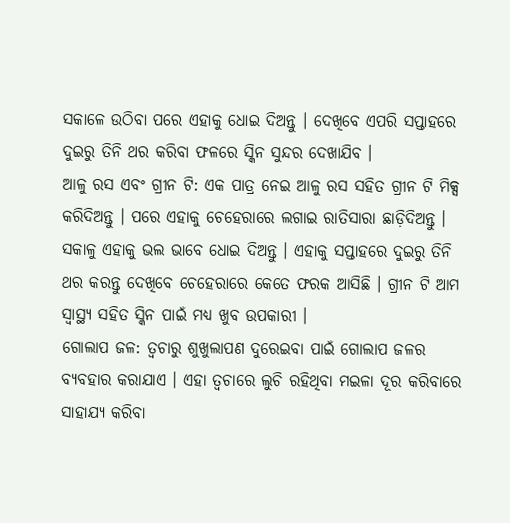ସକାଳେ ଉଠିବା ପରେ ଏହାକୁ ଧୋଇ ଦିଅନ୍ତୁ । ଦେଖିବେ ଏପରି ସପ୍ତାହରେ ଦୁଇରୁ ତିନି ଥର କରିବା ଫଳରେ ସ୍କିନ ସୁନ୍ଦର ଦେଖାଯିବ ।
ଆଳୁ ରସ ଏବଂ ଗ୍ରୀନ ଟି: ଏକ ପାତ୍ର ନେଇ ଆଳୁ ରସ ସହିତ ଗ୍ରୀନ ଟି ମିକ୍ସ କରିଦିଅନ୍ତୁ । ପରେ ଏହାକୁ ଚେହେରାରେ ଲଗାଇ ରାତିସାରା ଛାଡ଼ିଦିଅନ୍ତୁ । ସକାଳୁ ଏହାକୁ ଭଲ ଭାବେ ଧୋଇ ଦିଅନ୍ତୁ । ଏହାକୁ ସପ୍ତାହରେ ଦୁଇରୁ ତିନି ଥର କରନ୍ତୁ ଦେଖିବେ ଚେହେରାରେ କେତେ ଫରକ ଆସିଛି । ଗ୍ରୀନ ଟି ଆମ ସ୍ୱାସ୍ଥ୍ୟ ସହିତ ସ୍କିନ ପାଇଁ ମଧ୍ୟ ଖୁବ ଉପକାରୀ ।
ଗୋଲାପ ଜଳ: ତ୍ଵଚାରୁ ଶୁଖୁଲାପଣ ଦୁରେଇବା ପାଇଁ ଗୋଲାପ ଜଳର ବ୍ୟବହାର କରାଯାଏ । ଏହା ତ୍ଵଚାରେ ଲୁଚି ରହିଥିବା ମଇଳା ଦୂର କରିବାରେ ସାହାଯ୍ୟ କରିବା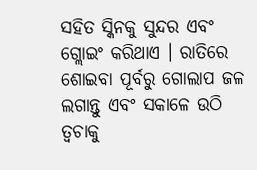ସହିତ ସ୍କିନକୁ ସୁନ୍ଦର ଏବଂ ଗ୍ଲୋଇଂ କରିଥାଏ । ରାତିରେ ଶୋଇବା ପୂର୍ବରୁ ଗୋଲାପ ଜଳ ଲଗାନ୍ତୁ ଏବଂ ସକାଳେ ଉଠି ତ୍ଵଚାକୁ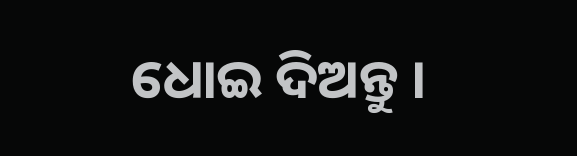ଧୋଇ ଦିଅନ୍ତୁ ।